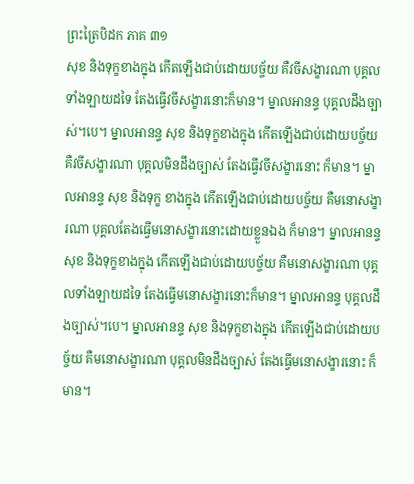ព្រះត្រៃបិដក ភាគ ៣១
សុខ និងទុក្ខខាងក្នុង កើតឡើងជាប់ដោយបច្ច័យ គឺវចីសង្ខារណា បុគ្គលទាំងឡាយដទៃ តែងធ្វើវចីសង្ខារនោះក៏មាន។ ម្នាលអានន្ទ បុគ្គលដឹងច្បាស់។បេ។ ម្នាលអានន្ទ សុខ និងទុក្ខខាងក្នុង កើតឡើងជាប់ដោយបច្ច័យ គឺវចីសង្ខារណា បុគ្គលមិនដឹងច្បាស់ តែងធ្វើវចីសង្ខារនោះ ក៏មាន។ ម្នាលអានន្ទ សុខ និងទុក្ខ ខាងក្នុង កើតឡើងជាប់ដោយបច្ច័យ គឺមនោសង្ខារណា បុគ្គលតែងធ្វើមនោសង្ខារនោះដោយខ្លួនឯង ក៏មាន។ ម្នាលអានន្ទ សុខ និងទុក្ខខាងក្នុង កើតឡើងជាប់ដោយបច្ច័យ គឺមនោសង្ខារណា បុគ្គលទាំងឡាយដទៃ តែងធ្វើមនោសង្ខារនោះក៏មាន។ ម្នាលអានន្ទ បុគ្គលដឹងច្បាស់។បេ។ ម្នាលអានន្ទ សុខ និងទុក្ខខាងក្នុង កើតឡើងជាប់ដោយបច្ច័យ គឺមនោសង្ខារណា បុគ្គលមិនដឹងច្បាស់ តែងធ្វើមនោសង្ខារនោះ ក៏មាន។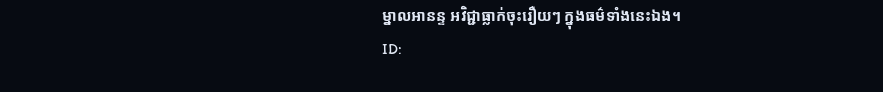ម្នាលអានន្ទ អវិជ្ជាធ្លាក់ចុះរឿយៗ ក្នុងធម៌ទាំងនេះឯង។
ID: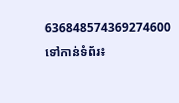636848574369274600
ទៅកាន់ទំព័រ៖